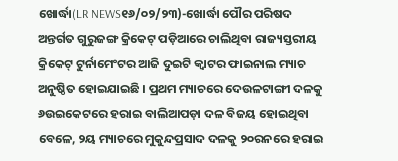ଖୋର୍ଦ୍ଧା(LR NEWS୧୬/୦୨/୨୩)-ଖୋର୍ଦ୍ଧା ପୌର ପରିଷଦ ଅନ୍ତର୍ଗତ ଗୁରୁଜଙ୍ଗ କ୍ରିକେଟ୍ ପଡ଼ିଆରେ ଚାଲିଥିବା ରାଜ୍ୟସ୍ତରୀୟ କ୍ରିକେଟ୍ ଟୁର୍ନାମେଂଟର ଆଜି ଦୁଇଟି କ୍ୱାଟର ଫାଇନାଲ ମ୍ୟାଚ ଅନୁଷ୍ଠିତ ହୋଇଯାଇଛି । ପ୍ରଥମ ମ୍ୟାଚରେ ଦେଉଳଟାଙ୍ଗୀ ଦଳକୁ ୬ଉଇକେଟରେ ହରାଇ ବାଲିଆପଡ଼ା ଦଳ ବିଜୟ ହୋଇଥିବା ବେଳେ, ୨ୟ ମ୍ୟାଚରେ ମୁକୁନ୍ଦପ୍ରସାଦ ଦଳକୁ ୨୦ରନରେ ହରାଇ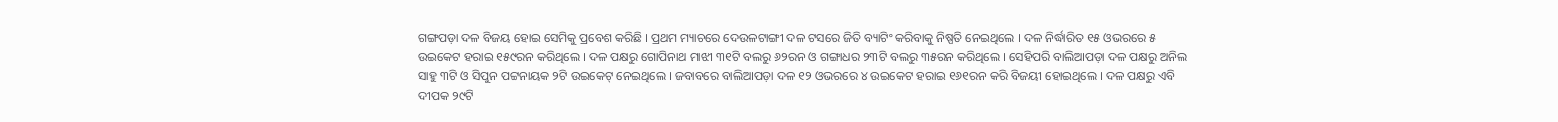ଗଙ୍ଗପଡ଼ା ଦଳ ବିଜୟ ହୋଇ ସେମିକୁ ପ୍ରବେଶ କରିଛି । ପ୍ରଥମ ମ୍ୟାଚରେ ଦେଉଳଟାଙ୍ଗୀ ଦଳ ଟସରେ ଜିତି ବ୍ୟାଟିଂ କରିବାକୁ ନିଷ୍ପତି ନେଇଥିଲେ । ଦଳ ନିର୍ଦ୍ଧାରିତ ୧୫ ଓଭରରେ ୫ ଉଇକେଟ ହରାଇ ୧୫୯ରନ କରିଥିଲେ । ଦଳ ପକ୍ଷରୁ ଗୋପିନାଥ ମାଝୀ ୩୧ଟି ବଲରୁ ୬୨ରନ ଓ ଗଙ୍ଗାଧର ୨୩ଟି ବଲରୁ ୩୫ରନ କରିଥିଲେ । ସେହିପରି ବାଲିଆପଡ଼ା ଦଳ ପକ୍ଷରୁ ଅନିଲ ସାହୁ ୩ଟି ଓ ସିପୁନ ପଟ୍ଟନାୟକ ୨ଟି ଉଇକେଟ୍ ନେଇଥିଲେ । ଜବାବରେ ବାଲିଆପଡ଼ା ଦଳ ୧୨ ଓଭରରେ ୪ ଉଇକେଟ ହରାଇ ୧୬୧ରନ କରି ବିଜୟୀ ହୋଇଥିଲେ । ଦଳ ପକ୍ଷରୁ ଏବି ଦୀପକ ୨୯ଟି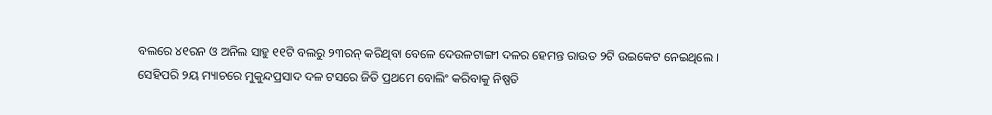ବଲରେ ୪୧ରନ ଓ ଅନିଲ ସାହୁ ୧୧ଟି ବଲରୁ ୨୩ରନ୍ କରିଥିବା ବେଳେ ଦେଉଳଟାଙ୍ଗୀ ଦଳର ହେମନ୍ତ ରାଉତ ୨ଟି ଉଇକେଟ ନେଇଥିଲେ । ସେହିପରି ୨ୟ ମ୍ୟାଚରେ ମୁକୁନ୍ଦପ୍ରସାଦ ଦଳ ଟସରେ ଜିତି ପ୍ରଥମେ ବୋଲିଂ କରିବାକୁ ନିଷ୍ପତି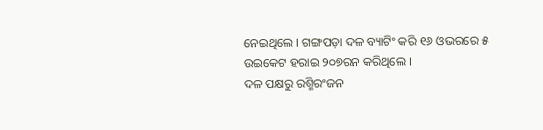ନେଇଥିଲେ । ଗଙ୍ଗପଡ଼ା ଦଳ ବ୍ୟାଟିଂ କରି ୧୬ ଓଭରରେ ୫ ଉଇକେଟ ହରାଇ ୨୦୭ରନ କରିଥିଲେ ।
ଦଳ ପକ୍ଷରୁ ରଶ୍ମିରଂଜନ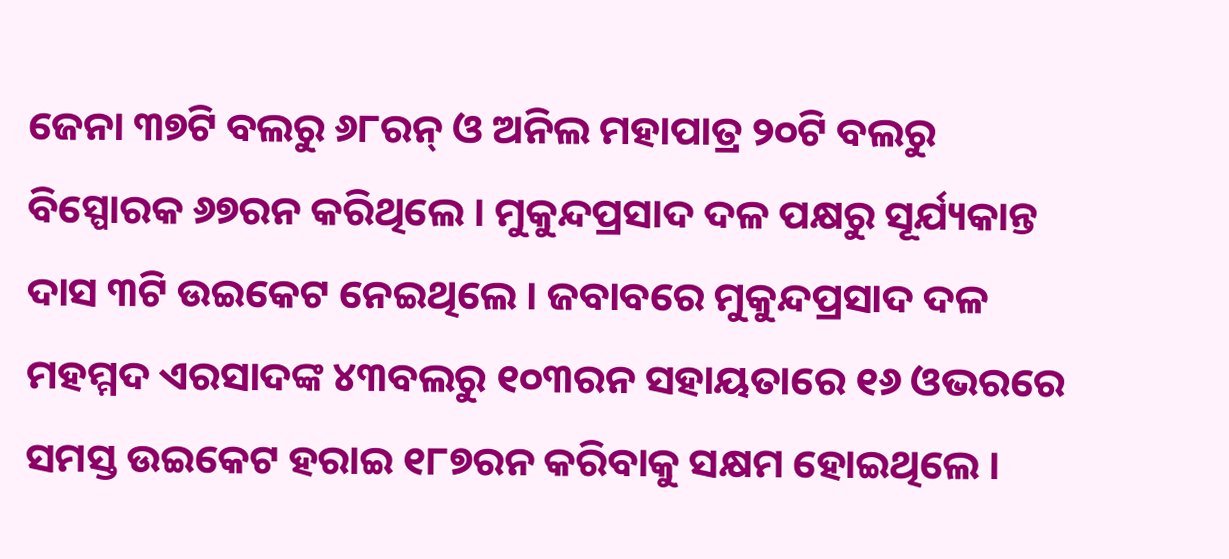ଜେନା ୩୭ଟି ବଲରୁ ୬୮ରନ୍ ଓ ଅନିଲ ମହାପାତ୍ର ୨୦ଟି ବଲରୁ ବିସ୍ପୋରକ ୬୭ରନ କରିଥିଲେ । ମୁକୁନ୍ଦପ୍ରସାଦ ଦଳ ପକ୍ଷରୁ ସୂର୍ଯ୍ୟକାନ୍ତ ଦାସ ୩ଟି ଉଇକେଟ ନେଇଥିଲେ । ଜବାବରେ ମୁକୁନ୍ଦପ୍ରସାଦ ଦଳ ମହମ୍ମଦ ଏରସାଦଙ୍କ ୪୩ବଲରୁ ୧୦୩ରନ ସହାୟତାରେ ୧୬ ଓଭରରେ ସମସ୍ତ ଉଇକେଟ ହରାଇ ୧୮୭ରନ କରିବାକୁ ସକ୍ଷମ ହୋଇଥିଲେ ।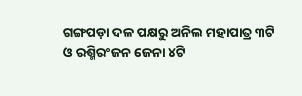ଗଙ୍ଗପଡ଼ା ଦଳ ପକ୍ଷରୁ ଅନିଲ ମହାପାତ୍ର ୩ଟି ଓ ରଶ୍ମିରଂଜନ ଜେନା ୪ଟି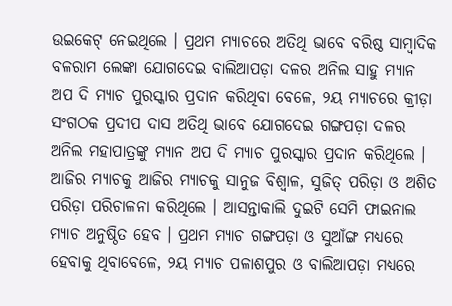ଉଇକେଟ୍ ନେଇଥିଲେ । ପ୍ରଥମ ମ୍ୟାଚରେ ଅତିଥି ଭାବେ ବରିଷ୍ଠ ସାମ୍ବାଦିକ ବଳରାମ ଲେଙ୍କା ଯୋଗଦେଇ ବାଲିଆପଡ଼ା ଦଳର ଅନିଲ ସାହୁ ମ୍ୟାନ ଅପ ଦି ମ୍ୟାଚ ପୁରସ୍କାର ପ୍ରଦାନ କରିଥିବା ବେଳେ, ୨ୟ ମ୍ୟାଚରେ କ୍ରୀଡ଼ା ସଂଗଠକ ପ୍ରଦୀପ ଦାସ ଅତିଥି ଭାବେ ଯୋଗଦେଇ ଗଙ୍ଗପଡ଼ା ଦଳର ଅନିଲ ମହାପାତ୍ରଙ୍କୁ ମ୍ୟାନ ଅପ ଦି ମ୍ୟାଚ ପୁରସ୍କାର ପ୍ରଦାନ କରିଥିଲେ । ଆଜିର ମ୍ୟାଚକୁ ଆଜିର ମ୍ୟାଚକୁ ସାନୁଜ ବିଶ୍ୱାଳ, ସୁଜିତ୍ ପରିଡ଼ା ଓ ଅଶିତ ପରିଡ଼ା ପରିଚାଳନା କରିଥିଲେ । ଆସନ୍ତାକାଲି ଦୁଇଟି ସେମି ଫାଇନାଲ ମ୍ୟାଚ ଅନୁଷ୍ଠିତ ହେବ । ପ୍ରଥମ ମ୍ୟାଚ ଗଙ୍ଗପଡ଼ା ଓ ସୁଆଁଙ୍ଗ ମଧ୍ୟରେ ହେବାକୁ ଥିବାବେଳେ, ୨ୟ ମ୍ୟାଚ ପଳାଶପୁର ଓ ବାଲିଆପଡ଼ା ମଧ୍ୟରେ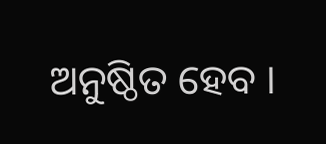ଅନୁଷ୍ଠିତ ହେବ ।